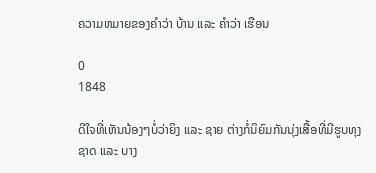ຄວາມຫມາຍຂອງຄຳວ່າ ບ້ານ ແລະ ຄຳວ່າ ເຮືອນ

0
1848

ດີໃຈທີ່ເຫັນນ້ອງໆບໍ່ວ່າຍິງ ແລະ ຊາຍ ຕ່າງກໍ່ນິຍົມກັນນຸ່ງເສື້ອທີ່ມີຮູບທຸງຊາດ ແລະ ບາງ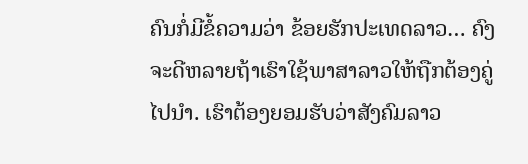ຄົນກໍ່ມີຂໍ້ຄວາມວ່າ ຂ້ອຍຮັກປະເທດລາວ… ຄົງຈະດີຫລາຍຖ້າເຮົາໃຊ້ພາສາລາວໃຫ້ຖືກຕ້ອງຄູ່ໄປນໍາ. ເຮົາຕ້ອງຍອມຮັບວ່າສັງຄົມລາວ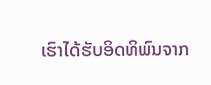ເຮົາໄດ້ຮັບອິດທິພົນຈາກ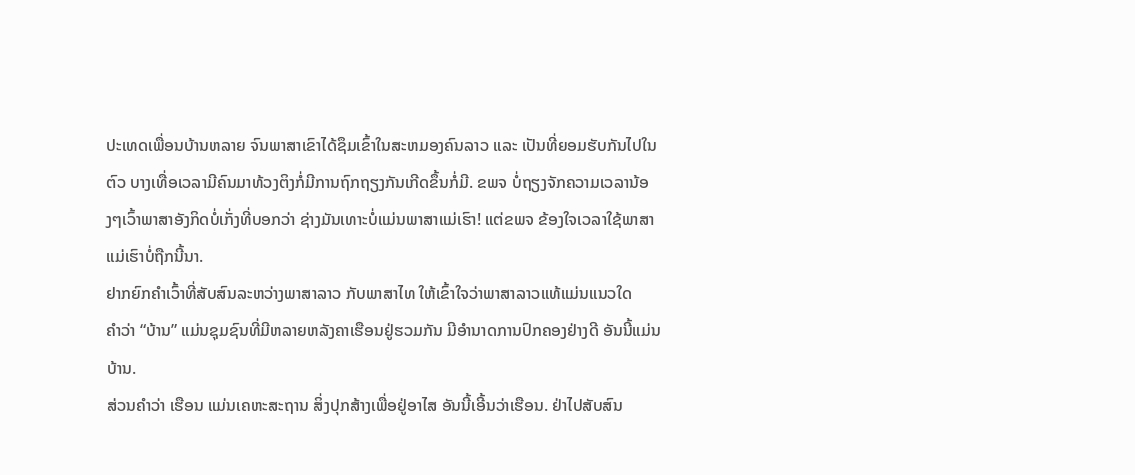ປະເທດເພື່ອນບ້ານຫລາຍ ຈົນພາສາເຂົາໄດ້ຊຶມເຂົ້າໃນສະຫມອງຄົນລາວ ແລະ ເປັນທີ່ຍອມຮັບກັນໄປໃນຕົວ ບາງເທື່ອເວລາມີຄົນມາທ້ວງຕິງກໍ່ມີການຖົກຖຽງກັນເກີດຂຶ້ນກໍ່ມີ. ຂພຈ ບໍ່ຖຽງຈັກຄວາມເວລານ້ອງໆເວົ້າພາສາອັງກິດບໍ່ເກັ່ງທີ່ບອກວ່າ ຊ່າງມັນເທາະບໍ່ແມ່ນພາສາແມ່ເຮົາ! ແຕ່ຂພຈ ຂ້ອງໃຈເວລາໃຊ້ພາສາແມ່ເຮົາບໍ່ຖືກນີ້ນາ.
ຢາກຍົກຄຳເວົ້າທີ່ສັບສົນລະຫວ່າງພາສາລາວ ກັບພາສາໄທ ໃຫ້ເຂົ້າໃຈວ່າພາສາລາວແທ້ແມ່ນແນວໃດ
ຄຳວ່າ “ບ້ານ” ແມ່ນຊຸມຊົນທີ່ມີຫລາຍຫລັງຄາເຮືອນຢູ່ຮວມກັນ ມີອຳນາດການປົກຄອງຢ່າງດີ ອັນນີ້ແມ່ນບ້ານ.
ສ່ວນຄຳວ່າ ເຮືອນ ແມ່ນເຄຫະສະຖານ ສິ່ງປຸກສ້າງເພື່ອຢູ່ອາໄສ ອັນນີ້ເອີ້ນວ່າເຮືອນ. ຢ່າໄປສັບສົນ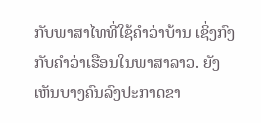ກັບພາສາໄທທີ່ໃຊ້ຄຳວ່າບ້ານ ເຊິ່ງກົງກັບຄຳວ່າເຮືອນໃນພາສາລາວ. ຍັງເຫັນບາງຄົນລົງປະກາດຂາ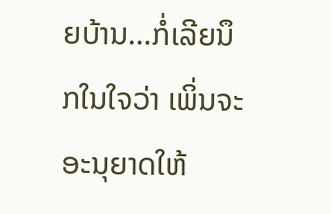ຍບ້ານ…ກໍ່ເລີຍນຶກໃນໃຈວ່າ ເພິ່ນຈະອະນຸຍາດໃຫ້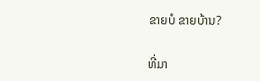ຂາຍບໍ ຂາຍບ້ານ?

ທີ່ມາ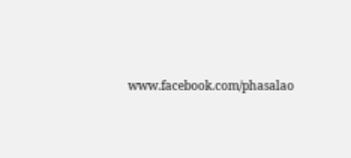www.facebook.com/phasalao